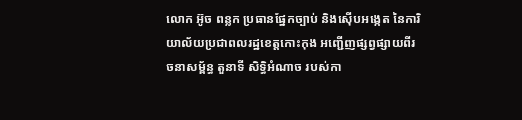លោក អ៊ូច ពន្លក ប្រធានផ្នែកច្បាប់ និងស៊ើបអង្កេត នៃការិយាល័យប្រជាពលរដ្ឋខេត្តកោះកុង អញ្ជើញផ្សព្វផ្សាយពីរចនាសម្ព័ន្ធ តួនាទី សិទ្ធិអំណាច របស់កា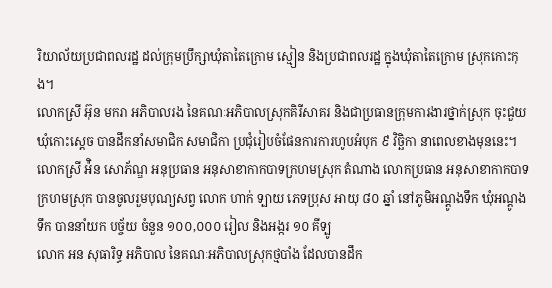រិយាល័យប្រជាពលរដ្ឋ ដល់ក្រុមប្រឹក្សាឃុំតាតៃក្រោម ស្មៀន និងប្រជាពលរដ្ឋ ក្នុងឃុំតាតៃក្រោម ស្រុកកោះកុង។
លោកស្រី អ៊ុន មករា អភិបាលរង នៃគណៈអភិបាលស្រុកគិរីសាគរ និងជាប្រធានក្រុមការងារថ្នាក់ស្រុក ចុះជួយឃុំកោះស្ដេច បានដឹកនាំសមាជិក សមាជិកា ប្រជុំរៀបចំផែនការការហូបអំបុក ៩ វិច្ឆិកា នាពេលខាងមុននេះ។
លោកស្រី អ៉ិន សោភ័ណ្ឌ អនុប្រធាន អនុសាខាកាកបាទក្រហមស្រុក តំណាង លោកប្រធាន អនុសាខាកាកបាទក្រហមស្រុក បានចូលរួមបុណ្យសព្វ លោក ហាក់ ទ្បាយ ភេទប្រុស អាយុ ៨០ ឆ្នាំ នៅភូមិអណ្តូងទឹក ឃុំអណ្តូងទឹក បាននាំយក បច្ច័យ ចំនួន ១០០,០០០ រៀល និងអង្ករ ១០ គីទ្បូ
លោក អន សុធារិទ្ធ អភិបាល នៃគណៈអភិបាលស្រុកថ្មបាំង ដែលបានដឹក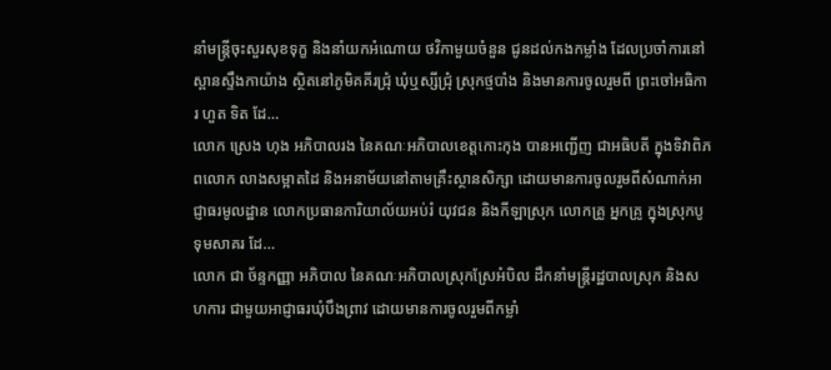នាំមន្រ្តីចុះសួរសុខទុក្ខ និងនាំយកអំណោយ ថវិកាមួយចំនួន ជូនដល់កងកម្លាំង ដែលប្រចាំការនៅស្ពានស្ទឹងកាយ៉ាង ស្ថិតនៅភូមិគគីរជ្រុំ ឃុំឬស្សីជ្រុំ ស្រុកថ្មបាំង និងមានការចូលរួមពី ព្រះចៅអធិការ ហួត ទិត ដែ...
លោក ស្រេង ហុង អភិបាលរង នៃគណៈអភិបាលខេត្តកោះកុង បានអញ្ជើញ ជាអធិបតី ក្នុងទិវាពិភពលោក លាងសម្អាតដៃ និងអនាម័យនៅតាមគ្រឹះស្ថានសិក្សា ដោយមានការចូលរួមពីសំណាក់អាជ្ញាធរមូលដ្ឋាន លោកប្រធានការិយាល័យអប់រំ យុវជន និងកីឡាស្រុក លោកគ្រូ អ្នកគ្រូ ក្នុងស្រុកបូទុមសាគរ ដែ...
លោក ជា ច័ន្ទកញ្ញា អភិបាល នៃគណៈអភិបាលស្រុកស្រែអំបិល ដឹកនាំមន្ត្រីរដ្ឋបាលស្រុក និងសហការ ជាមួយអាជ្ញាធរឃុំបឹងព្រាវ ដោយមានការចូលរួមពីកម្លាំ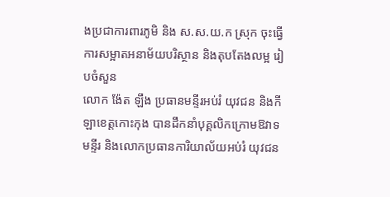ងប្រជាការពារភូមិ និង ស.ស.យ.ក ស្រុក ចុះធ្វើការសម្អាតអនាម័យបរិស្ថាន និងតុបតែងលម្អ រៀបចំសួន
លោក ង៉ែត ឡឹង ប្រធានមន្ទីរអប់រំ យុវជន និងកីឡាខេត្តកោះកុង បានដឹកនាំបុគ្គលិកក្រោមឱវាទមន្ទីរ និងលោកប្រធានការិយាល័យអប់រំ យុវជន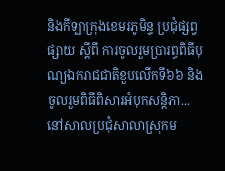និងកីឡាក្រុងខេមរភូមិន្ទ ប្រជុំផ្សព្វផ្សាយ ស្តីពី ការចូលរួមប្រារព្ធពិធីបុណ្យឯករាជជាតិខួបលើកទី៦៦ និងចូលរួមពិធីពិសារអំបុកសន្តិភា...
នៅសាលប្រជុំសាលាស្រុកម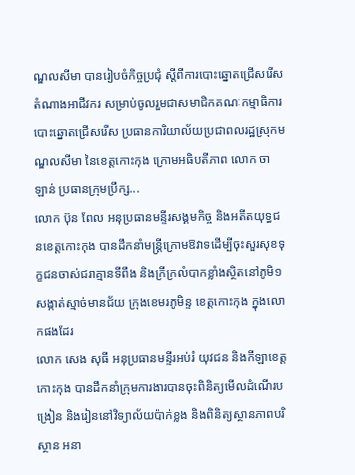ណ្ឌលសីមា បានរៀបចំកិច្ចប្រជុំ ស្ដីពីការបោះឆ្នោតជ្រើសរើសតំណាងអាជីវករ សម្រាប់ចូលរួមជាសមាជិកគណៈកម្មាធិការបោះឆ្នោតជ្រើសរើស ប្រធានការិយាល័យប្រជាពលរដ្ឋស្រុកមណ្ឌលសីមា នៃខេត្តកោះកុង ក្រោមអធិបតីភាព លោក ចា ឡាន់ ប្រធានក្រុមប្រឹក្ស...
លោក ប៊ុន ពែល អនុប្រធានមន្ទីរសង្គមកិច្ច និងអតីតយុទ្ធជនខេត្តកោះកុង បានដឹកនាំមន្ត្រីក្រោមឱវាទដើម្បីចុះសួរសុខទុក្ខជនចាស់ជរាគ្មានទីពឹង និងក្រីក្រលំបាកខ្លាំងស្ថិតនៅភូមិ១ សង្កាត់ស្មាច់មានជ័យ ក្រុងខេមរភូមិន្ទ ខេត្តកោះកុង ក្នុងលោកផងដែរ
លោក សេង សុធី អនុប្រធានមន្ទីរអប់រំ យុវជន និងកីឡាខេត្តកោះកុង បានដឹកនាំក្រុមការងារបានចុះពិនិត្យមើលដំណើរបង្រៀន និងរៀននៅវិទ្យាល័យប៉ាក់ខ្លង និងពិនិត្យស្ថានភាពបរិស្ថាន អនា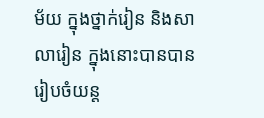ម័យ ក្នុងថ្នាក់រៀន និងសាលារៀន ក្នុងនោះបានបានរៀបចំយន្ត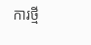ការថ្មី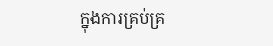ក្នុងការគ្រប់គ្រ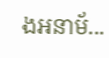ងអនាម័...